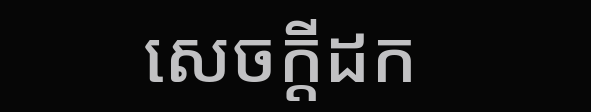សេចក្តីដក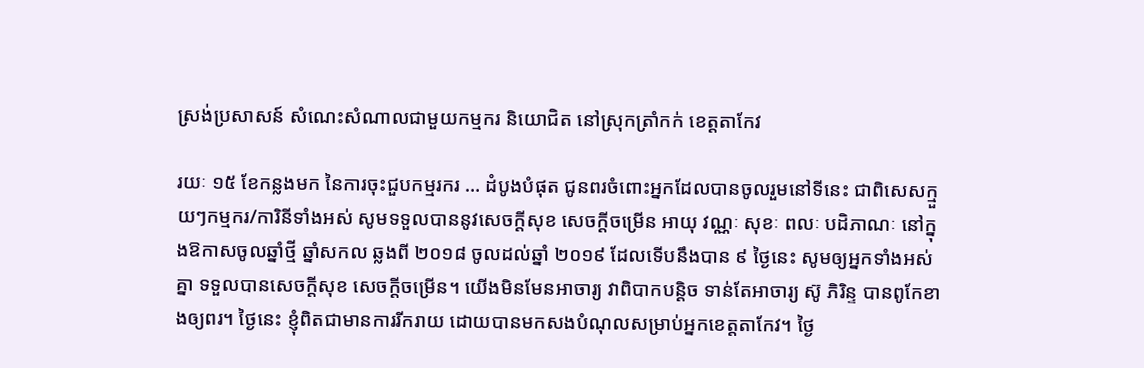ស្រង់ប្រសាសន៍ សំណេះសំណាលជាមួយកម្មករ និយោជិត នៅស្រុកត្រាំកក់ ខេត្តតាកែវ

រយៈ ១៥ ខែកន្លងមក នៃការចុះជួបកម្មរករ … ដំបូងបំផុត ជូនពរចំពោះអ្នកដែលបានចូលរួមនៅទីនេះ ជាពិសេសក្មួយៗកម្មករ/ការិនីទាំងអស់ សូមទទួលបាននូវសេចក្ដីសុខ សេចក្ដីចម្រើន អាយុ វណ្ណៈ សុខៈ ពលៈ បដិភាណៈ នៅក្នុងឱកាសចូលឆ្នាំថ្មី ឆ្នាំសកល ឆ្លងពី ២០១៨ ចូលដល់ឆ្នាំ ២០១៩ ដែលទើបនឹងបាន ៩ ថ្ងៃនេះ សូមឲ្យអ្នកទាំងអស់គ្នា ទទួលបានសេចក្ដីសុខ សេចក្ដីចម្រើន។ យើងមិនមែនអាចារ្យ វាពិបាកបន្ដិច ទាន់តែអាចារ្យ ស៊ូ ភិរិន្ទ បានពូកែខាងឲ្យពរ។ ថ្ងៃនេះ ខ្ញុំពិតជាមានការរីករាយ ដោយបានមកសងបំណុលសម្រាប់អ្នកខេត្តតាកែវ។ ថ្ងៃ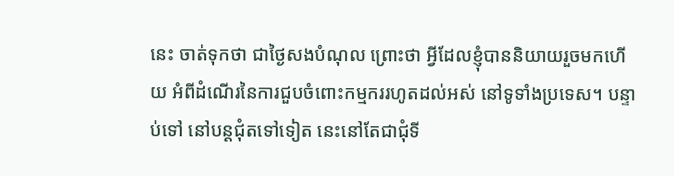នេះ ចាត់ទុកថា ជាថ្ងៃសងបំណុល ព្រោះថា អ្វីដែលខ្ញុំបាននិយាយរួចមកហើយ អំពីដំណើរនៃការជួបចំពោះកម្មកររហូតដល់អស់ នៅទូទាំងប្រទេស។ បន្ទាប់ទៅ នៅបន្តជុំតទៅទៀត នេះនៅតែជាជុំទី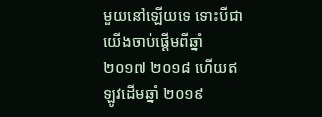មួយនៅឡើយទេ ទោះបីជាយើងចាប់ផ្ដើមពីឆ្នាំ ២០១៧ ២០១៨ ហើយឥឡូវដើមឆ្នាំ ២០១៩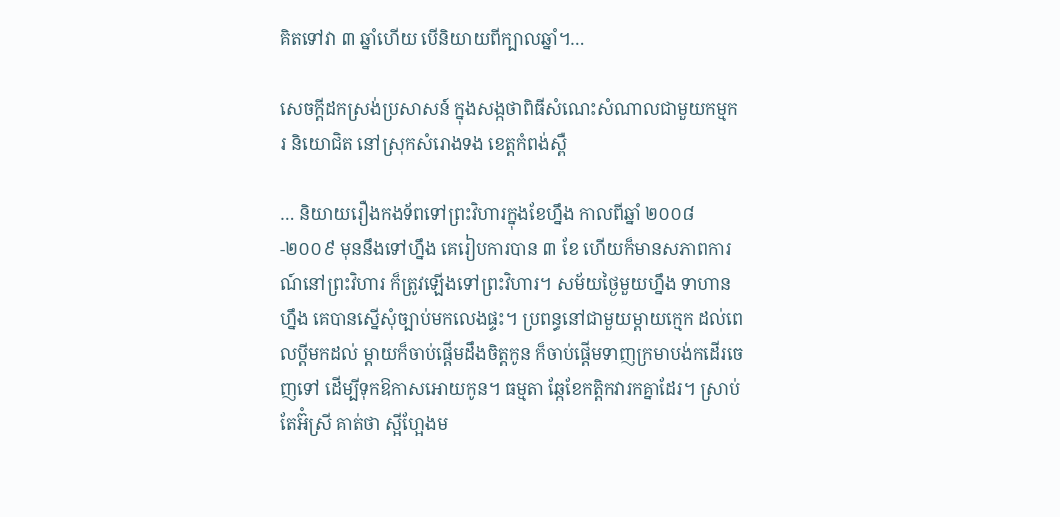គិតទៅវា ៣ ឆ្នាំហើយ បើនិយាយពីក្បាលឆ្នាំ។…

សេចក្តីដកស្រង់ប្រសាសន៍ ក្នុងសង្កថាពិធីសំណេះសំណាលជាមួយកម្មករ និយោជិត នៅស្រុកសំរោងទង ខេត្តកំពង់ស្ពឺ

… និយាយរឿងកងទ័ពទៅព្រះវិហារក្នុងខែហ្នឹង កាលពីឆ្នាំ ២០០៨-២០០៩ មុននឹងទៅហ្នឹង គេរៀបការបាន ៣ ខែ ហើយក៏មានសភាពការណ៍នៅព្រះវិហារ ក៏ត្រូវឡើងទៅព្រះវិហារ។ សម័យថ្ងៃមួយហ្នឹង ទាហានហ្នឹង គេបានស្នើសុំច្បាប់មកលេងផ្ទះ។ ប្រពន្ធនៅជាមួយម្ដាយក្មេក ដល់ពេលប្ដីមកដល់ ម្ដាយក៏ចាប់ផ្ដើមដឹងចិត្តកូន ក៏ចាប់ផ្ដើមទាញក្រមាបង់កដើរចេញទៅ ដើម្បីទុកឱកាសអោយកូន។ ធម្មតា ឆ្កែខែកត្ដិកវារកគ្នាដែរ។ ស្រាប់តែអ៊ំស្រី គាត់ថា ស្អីហ្អែងម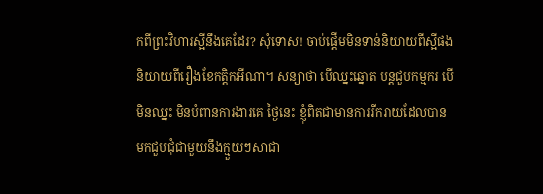កពីព្រះវិហារស្អីនឹងគេដែរ? សុំទោស! ចាប់ផ្ដើមមិនទាន់និយាយពីស្អីផង និយាយពីរឿងខែកត្ដិកអីណា។ សន្យាថា បើឈ្នះឆ្នោត បន្តជួបកម្មករ បើមិនឈ្នះ មិនបំពានការងារគេ ថ្ងៃនេះ ខ្ញុំពិតជាមានការរីករាយដែលបានមកជួបជុំជាមួយនឹងក្មួយៗសាជា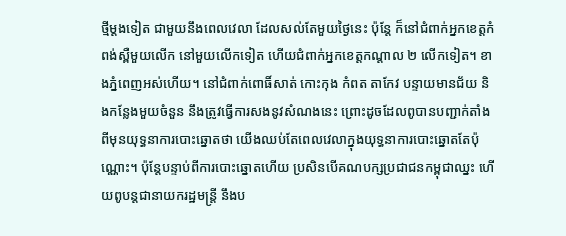ថ្មីម្ដងទៀត ជាមួយនឹងពេលវេលា ដែលសល់តែមួយថ្ងៃនេះ ប៉ុន្តែ ក៏នៅជំពាក់អ្នកខេត្តកំពង់ស្ពឺមួយលើក នៅមួយលើកទៀត ហើយជំពាក់អ្នកខេត្តកណ្ដាល ២ លើកទៀត។ ខាងភ្នំពេញអស់ហើយ។ នៅជំពាក់ពោធិ៍សាត់ កោះកុង កំពត តាកែវ បន្ទាយមានជ័យ និងកន្លែងមួយចំនួន នឹងត្រូវធ្វើការសងនូវសំណងនេះ ព្រោះដូចដែលពូបានបញ្ជាក់តាំងពីមុនយុទ្ធនាការបោះឆ្នោតថា យើងឈប់តែពេលវេលាក្នុងយុទ្ធនាការបោះឆ្នោតតែប៉ុណ្ណោះ។ ប៉ុន្តែបន្ទាប់ពីការបោះឆ្នោតហើយ ប្រសិនបើគណបក្សប្រជាជនកម្ពុជាឈ្នះ ហើយពូបន្តជានាយករដ្ឋមន្រ្តី នឹងប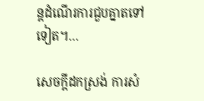ន្តដំណើរការជួបគ្នាតទៅទៀត។…

សេចក្តីដកស្រង់ ការសំ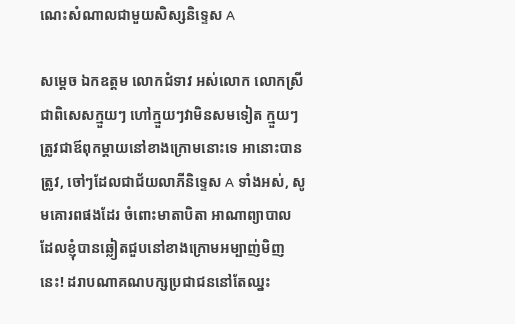ណេះសំណាលជាមួយសិស្សនិទ្ទេស A

សម្តេច ឯកឧត្តម លោកជំទាវ អស់លោក លោកស្រី ជាពិសេសក្មួយៗ ហៅក្មួយៗវាមិនសមទៀត ក្មួយៗ ត្រូវជាឪពុកម្តាយនៅខាងក្រោមនោះទេ អានោះបានត្រូវ, ចៅៗដែលជាជ័យលាភីនិទ្ទេស A ទាំងអស់, សូមគោរពផងដែរ ចំពោះមាតាបិតា អាណាព្យាបាល ដែលខ្ញុំបានឆ្លៀតជួបនៅខាងក្រោមអម្បាញ់មិញនេះ! ដរាបណាគណបក្សប្រជាជននៅតែឈ្នះ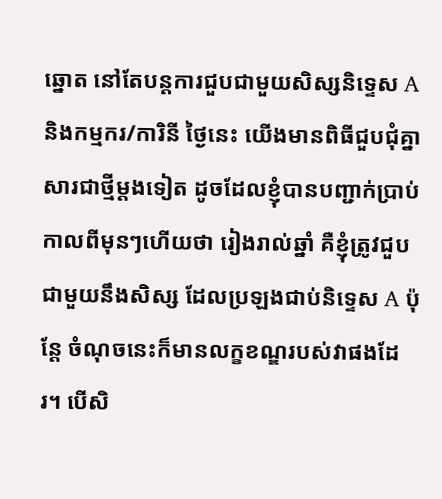ឆ្នោត នៅតែបន្តការជួបជាមួយសិស្សនិទ្ទេស A និងកម្មករ/ការិនី ថ្ងៃនេះ យើងមានពិធីជួបជុំគ្នាសារជាថ្មីម្តងទៀត ដូចដែលខ្ញុំបានបញ្ជាក់ប្រាប់កាលពីមុនៗហើយថា រៀងរាល់ឆ្នាំ គឺខ្ញុំត្រូវជួបជាមួយនឹងសិស្ស ដែលប្រឡងជាប់និទ្ទេស A ប៉ុន្តែ ចំណុចនេះក៏មានលក្ខខណ្ឌរបស់វាផងដែរ។ បើសិ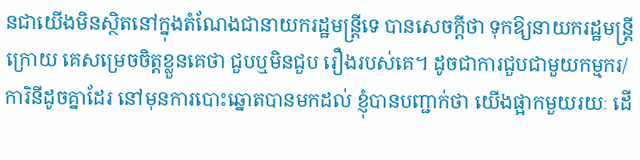នជាយើងមិនស្ថិតនៅក្នុងតំណែងជានាយករដ្ឋមន្រ្តីទេ បានសេចក្តីថា ទុកឱ្យនាយករដ្ឋមន្រ្តី ក្រោយ គេសម្រេចចិត្តខ្លួនគេថា ជួបឬមិនជួប រឿងរបស់គេ។ ដូចជាការជួបជាមួយកម្មករ/ការិនីដូចគ្នាដែរ នៅមុនការបោះឆ្នោតបានមកដល់ ខ្ញុំបានបញ្ជាក់ថា យើងផ្អាកមួយរយៈ ដើ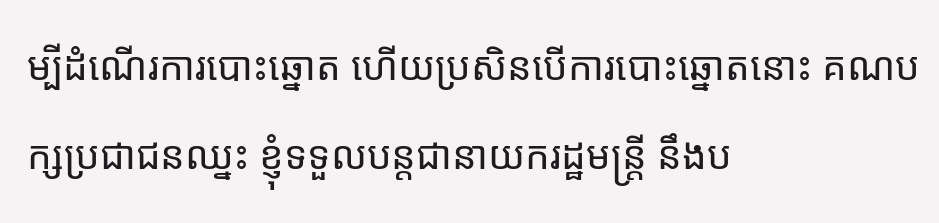ម្បីដំណើរការបោះឆ្នោត ហើយប្រសិនបើការបោះឆ្នោតនោះ គណបក្សប្រជាជនឈ្នះ ខ្ញុំទទួលបន្តជានាយករដ្ឋមន្រ្តី នឹងប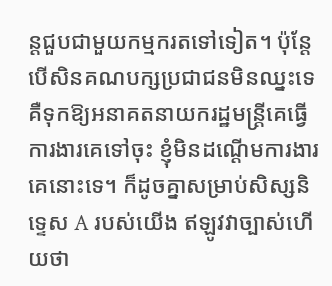ន្តជួបជាមួយកម្មករតទៅទៀត។ ប៉ុន្តែ បើសិនគណបក្សប្រជាជនមិនឈ្នះទេ គឺទុកឱ្យអនាគតនាយករដ្ឋមន្រ្តីគេធ្វើការងារគេទៅចុះ ខ្ញុំមិនដណ្ដើមការងារគេនោះទេ។ ក៏ដូចគ្នាសម្រាប់សិស្សនិទ្ទេស A របស់យើង ឥឡូវវាច្បាស់ហើយថា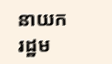នាយករដ្ឋម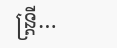ន្រ្តី…